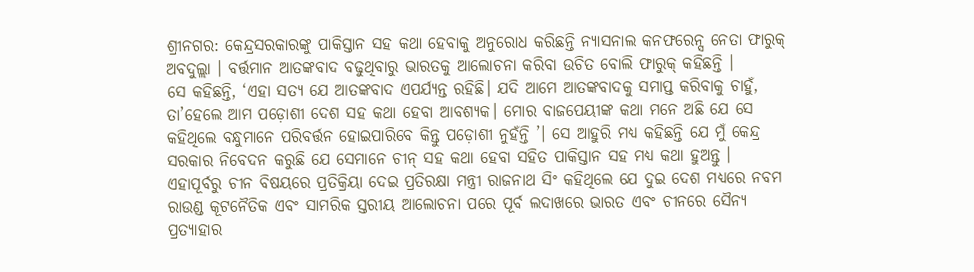ଶ୍ରୀନଗର: କେନ୍ଦ୍ରସରକାରଙ୍କୁ ପାକିସ୍ତାନ ସହ କଥା ହେବାକୁ ଅନୁରୋଧ କରିଛନ୍ତି ନ୍ୟାସନାଲ କନଫରେନ୍ସ ନେତା ଫାରୁକ୍ ଅବଦୁଲ୍ଲା । ବର୍ତ୍ତମାନ ଆତଙ୍କବାଦ ବଢୁଥିବାରୁ ଭାରତକୁ ଆଲୋଚନା କରିବା ଉଚିତ ବୋଲି ଫାରୁକ୍ କହିଛନ୍ତି ।
ସେ କହିଛନ୍ତି, ‘ଏହା ସତ୍ୟ ଯେ ଆତଙ୍କବାଦ ଏପର୍ଯ୍ୟନ୍ତ ରହିଛି। ଯଦି ଆମେ ଆତଙ୍କବାଦକୁ ସମାପ୍ତ କରିବାକୁ ଚାହୁଁ, ତା’ହେଲେ ଆମ ପଡ଼ୋଶୀ ଦେଶ ସହ କଥା ହେବା ଆବଶ୍ୟକ। ମୋର ବାଜପେୟୀଙ୍କ କଥା ମନେ ଅଛି ଯେ ସେ କହିଥିଲେ ବନ୍ଧୁମାନେ ପରିବର୍ତ୍ତନ ହୋଇପାରିବେ କିନ୍ତୁ ପଡ଼ୋଶୀ ନୁହଁନ୍ତି ’। ସେ ଆହୁରି ମଧ୍ୟ କହିଛନ୍ତି ଯେ ମୁଁ କେନ୍ଦ୍ର ସରକାର ନିବେଦନ କରୁଛି ଯେ ସେମାନେ ଚୀନ୍ ସହ କଥା ହେବା ସହିତ ପାକିସ୍ତାନ ସହ ମଧ୍ୟ କଥା ହୁଅନ୍ତୁ ।
ଏହାପୂର୍ବରୁ ଚୀନ ବିଷୟରେ ପ୍ରତିକ୍ରିୟା ଦେଇ ପ୍ରତିରକ୍ଷା ମନ୍ତ୍ରୀ ରାଜନାଥ ସିଂ କହିଥିଲେ ଯେ ଦୁଇ ଦେଶ ମଧ୍ୟରେ ନବମ ରାଉଣ୍ଡ କୂଟନୈତିକ ଏବଂ ସାମରିକ ସ୍ତରୀୟ ଆଲୋଚନା ପରେ ପୂର୍ବ ଲଦାଖରେ ଭାରତ ଏବଂ ଚୀନରେ ସୈନ୍ୟ ପ୍ରତ୍ୟାହାର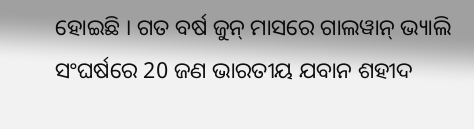ହୋଇଛି । ଗତ ବର୍ଷ ଜୁନ୍ ମାସରେ ଗାଲୱାନ୍ ଭ୍ୟାଲି ସଂଘର୍ଷରେ 20 ଜଣ ଭାରତୀୟ ଯବାନ ଶହୀଦ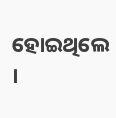ହୋଇଥିଲେ ।